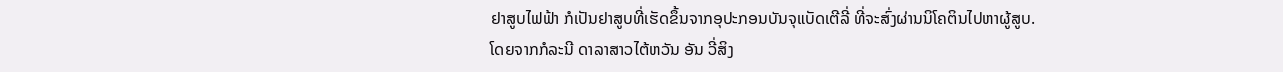ຢາສູບໄຟຟ້າ ກໍເປັນຢາສູບທີ່ເຮັດຂຶ້ນຈາກອຸປະກອນບັນຈຸແບັດເຕີລີ່ ທີ່ຈະສົ່ງຜ່ານນິໂຄຕິນໄປຫາຜູ້ສູບ.
ໂດຍຈາກກໍລະນີ ດາລາສາວໄຕ້ຫວັນ ອັນ ວີ່ສິງ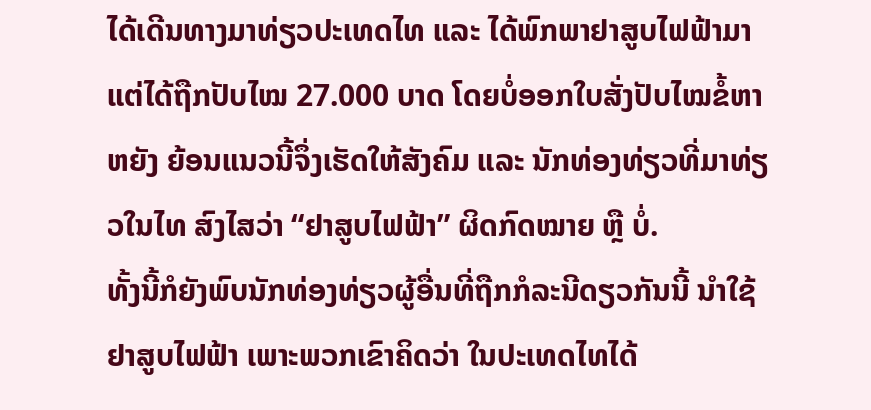ໄດ້ເດີນທາງມາທ່ຽວປະເທດໄທ ແລະ ໄດ້ພົກພາຢາສູບໄຟຟ້າມາ ແຕ່ໄດ້ຖືກປັບໄໝ 27.000 ບາດ ໂດຍບໍ່ອອກໃບສັ່ງປັບໄໝຂໍ້ຫາຫຍັງ ຍ້ອນແນວນີ້ຈຶ່ງເຮັດໃຫ້ສັງຄົມ ແລະ ນັກທ່ອງທ່ຽວທີ່ມາທ່ຽວໃນໄທ ສົງໄສວ່າ “ຢາສູບໄຟຟ້າ” ຜິດກົດໝາຍ ຫຼື ບໍ່.
ທັ້ງນີ້ກໍຍັງພົບນັກທ່ອງທ່ຽວຜູ້ອື່ນທີ່ຖືກກໍລະນີດຽວກັນນີ້ ນຳໃຊ້ຢາສູບໄຟຟ້າ ເພາະພວກເຂົາຄິດວ່າ ໃນປະເທດໄທໄດ້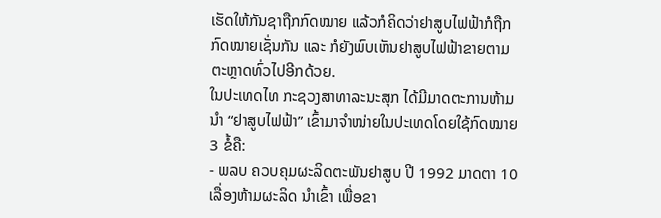ເຮັດໃຫ້ກັນຊາຖືກກົດໝາຍ ແລ້ວກໍຄິດວ່າຢາສູບໄຟຟ້າກໍຖືກກົດໝາຍເຊັ່ນກັນ ແລະ ກໍຍັງພົບເຫັນຢາສູບໄຟຟ້າຂາຍຕາມຕະຫຼາດທົ່ວໄປອີກດ້ວຍ.
ໃນປະເທດໄທ ກະຊວງສາທາລະນະສຸກ ໄດ້ມີມາດຕະການຫ້າມນຳ “ຢາສູບໄຟຟ້າ” ເຂົ້າມາຈຳໜ່າຍໃນປະເທດໂດຍໃຊ້ກົດໝາຍ 3 ຂໍ້ຄື:
- ພລບ ຄວບຄຸມຜະລິດຕະພັນຢາສູບ ປີ 1992 ມາດຕາ 10 ເລື່ອງຫ້າມຜະລິດ ນຳເຂົ້າ ເພື່ອຂາ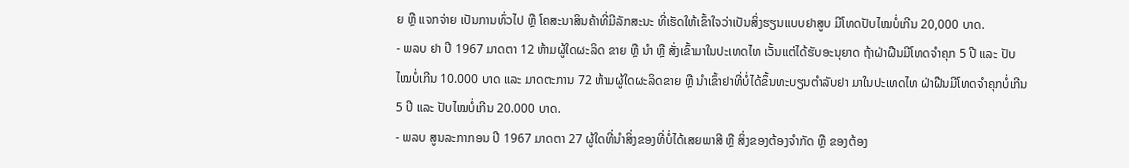ຍ ຫຼື ແຈກຈ່າຍ ເປັນການທົ່ວໄປ ຫຼື ໂຄສະນາສິນຄ້າທີ່ມີລັກສະນະ ທີ່ເຮັດໃຫ້ເຂົ້າໃຈວ່າເປັນສິ່ງຮຽນແບບຢາສູບ ມີໂທດປັບໄໝບໍ່ເກີນ 20,000 ບາດ.
- ພລບ ຢາ ປີ 1967 ມາດຕາ 12 ຫ້າມຜູ້ໃດຜະລິດ ຂາຍ ຫຼື ນຳ ຫຼື ສັ່ງເຂົ້າມາໃນປະເທດໄທ ເວັ້ນແຕ່ໄດ້ຮັບອະນຸຍາດ ຖ້າຝ່າຝືນມີໂທດຈຳຄຸກ 5 ປີ ແລະ ປັບໄໝບໍ່ເກີນ 10.000 ບາດ ແລະ ມາດຕະການ 72 ຫ້າມຜູ້ໃດຜະລິດຂາຍ ຫຼື ນຳເຂົ້າຢາທີ່ບໍ່ໄດ້ຂຶ້ນທະບຽນຕຳລັບຢາ ມາໃນປະເທດໄທ ຝ່າຝືນມີໂທດຈຳຄຸກບໍ່ເກີນ 5 ປີ ແລະ ປັບໄໝບໍ່ເກີນ 20.000 ບາດ.
- ພລບ ສູນລະກາກອນ ປີ 1967 ມາດຕາ 27 ຜູ້ໃດທີ່ນຳສິ່ງຂອງທີ່ບໍ່ໄດ້ເສຍພາສີ ຫຼື ສິ່ງຂອງຕ້ອງຈຳກັດ ຫຼື ຂອງຕ້ອງ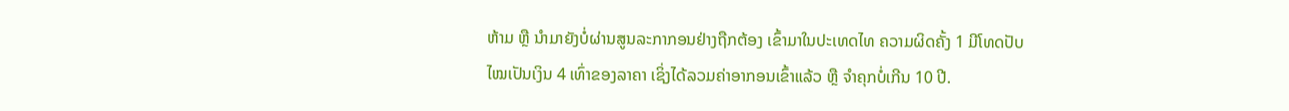ຫ້າມ ຫຼື ນຳມາຍັງບໍ່ຜ່ານສູນລະກາກອນຢ່າງຖືກຕ້ອງ ເຂົ້າມາໃນປະເທດໄທ ຄວາມຜິດຄັ້ງ 1 ມີໂທດປັບໄໝເປັນເງິນ 4 ເທົ່າຂອງລາຄາ ເຊິ່ງໄດ້ລວມຄ່າອາກອນເຂົ້າແລ້ວ ຫຼື ຈຳຄຸກບໍ່ເກີນ 10 ປີ.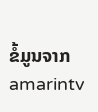ຂໍ້ມູນຈາກ amarintv